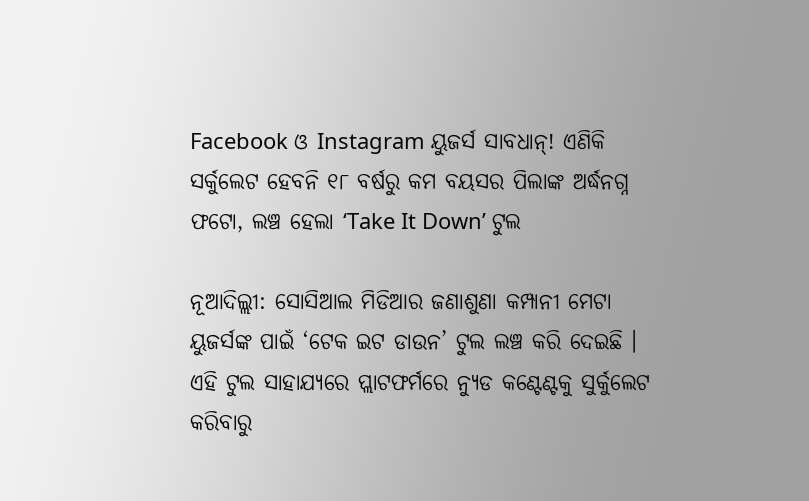Facebook ଓ Instagram ୟୁଜର୍ସ ସାବଧାନ୍! ଏଣିକି ସର୍କୁଲେଟ ହେବନି ୧୮ ବର୍ଷରୁ କମ ବୟସର ପିଲାଙ୍କ ଅର୍ଦ୍ଧନଗ୍ନ ଫଟୋ, ଲଞ୍ଚ ହେଲା ‘Take It Down’ ଟୁଲ

ନୂଆଦିଲ୍ଲୀ: ସୋସିଆଲ ମିଡିଆର ଜଣାଶୁଣା କମ୍ପାନୀ ମେଟା ୟୁଜର୍ସଙ୍କ ପାଇଁ ‘ଟେକ ଇଟ ଡାଉନ’ ଟୁଲ ଲଞ୍ଚ କରି ଦେଇଛି । ଏହି ଟୁଲ ସାହାଯ୍ୟରେ ପ୍ଲାଟଫର୍ମରେ ନ୍ୟୁଡ କଣ୍ଟେଣ୍ଟକୁ ସୁର୍କୁଲେଟ କରିବାରୁ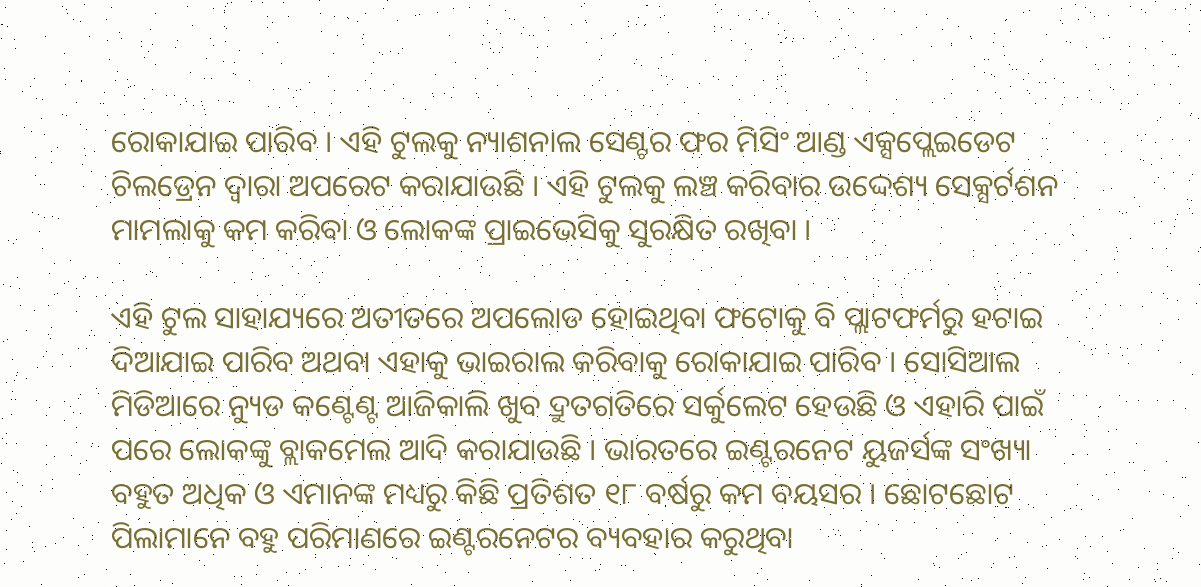ରୋକାଯାଇ ପାରିବ । ଏହି ଟୁଲକୁ ନ୍ୟାଶନାଲ ସେଣ୍ଟର ଫର ମିସିଂ ଆଣ୍ଡ ଏକ୍ସପ୍ଲେଇଡେଟ ଚିଲଡ୍ରେନ ଦ୍ୱାରା ଅପରେଟ କରାଯାଉଛି । ଏହି ଟୁଲକୁ ଲଞ୍ଚ କରିବାର ଉଦ୍ଦେଶ୍ୟ ସେକ୍ସର୍ଟଶନ ମାମଲାକୁ କମ କରିବା ଓ ଲୋକଙ୍କ ପ୍ରାଇଭେସିକୁ ସୁରକ୍ଷିତ ରଖିବା ।

ଏହି ଟୁଲ ସାହାଯ୍ୟରେ ଅତୀତରେ ଅପଲୋଡ ହୋଇଥିବା ଫଟୋକୁ ବି ପ୍ଲାଟଫର୍ମରୁ ହଟାଇ ଦିଆଯାଇ ପାରିବ ଅଥବା ଏହାକୁ ଭାଇରାଲ କରିବାକୁ ରୋକାଯାଇ ପାରିବ । ସୋସିଆଲ ମିଡିଆରେ ନ୍ୟୁଡ କଣ୍ଟେଣ୍ଟ ଆଜିକାଲି ଖୁବ ଦ୍ରୁତଗତିରେ ସର୍କୁଲେଟ ହେଉଛି ଓ ଏହାରି ପାଇଁ ପରେ ଲୋକଙ୍କୁ ବ୍ଲାକମେଲ ଆଦି କରାଯାଉଛି । ଭାରତରେ ଇଣ୍ଟରନେଟ ୟୁଜର୍ସଙ୍କ ସଂଖ୍ୟା ବହୁତ ଅଧିକ ଓ ଏମାନଙ୍କ ମଧ୍ୟରୁ କିଛି ପ୍ରତିଶତ ୧୮ ବର୍ଷରୁ କମ ବୟସର । ଛୋଟଛୋଟ ପିଲାମାନେ ବହୁ ପରିମାଣରେ ଇଣ୍ଟରନେଟର ବ୍ୟବହାର କରୁଥିବା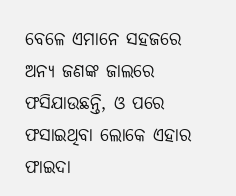ବେଳେ ଏମାନେ ସହଜରେ ଅନ୍ୟ ଜଣଙ୍କ ଜାଲରେ ଫସିଯାଉଛନ୍ତି, ଓ ପରେ ଫସାଇଥିବା ଲୋକେ ଏହାର ଫାଇଦା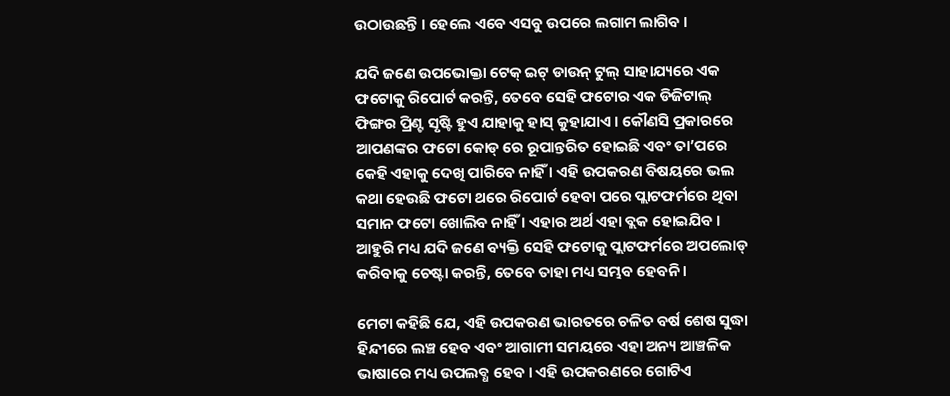ଉଠାଉଛନ୍ତି । ହେଲେ ଏବେ ଏସବୁ ଉପରେ ଲଗାମ ଲାଗିବ ।

ଯଦି ଜଣେ ଉପଭୋକ୍ତା ଟେକ୍ ଇଟ୍ ଡାଉନ୍ ଟୁଲ୍ ସାହାଯ୍ୟରେ ଏକ ଫଟୋକୁ ରିପୋର୍ଟ କରନ୍ତି, ତେବେ ସେହି ଫଟୋର ଏକ ଡିଜିଟାଲ୍ ଫିଙ୍ଗର ପ୍ରିଣ୍ଟ ସୃଷ୍ଟି ହୁଏ ଯାହାକୁ ହାସ୍ କୁହାଯାଏ । କୌଣସି ପ୍ରକାରରେ ଆପଣଙ୍କର ଫଟୋ କୋଡ୍ ରେ ରୂପାନ୍ତରିତ ହୋଇଛି ଏବଂ ତା’ପରେ କେହି ଏହାକୁ ଦେଖି ପାରିବେ ନାହିଁ । ଏହି ଉପକରଣ ବିଷୟରେ ଭଲ କଥା ହେଉଛି ଫଟୋ ଥରେ ରିପୋର୍ଟ ହେବା ପରେ ପ୍ଲାଟଫର୍ମରେ ଥିବା ସମାନ ଫଟୋ ଖୋଲିବ ନାହିଁ । ଏହାର ଅର୍ଥ ଏହା ବ୍ଲକ ହୋଇଯିବ । ଆହୁରି ମଧ୍ୟ ଯଦି ଜଣେ ବ୍ୟକ୍ତି ସେହି ଫଟୋକୁ ପ୍ଲାଟଫର୍ମରେ ଅପଲୋଡ୍ କରିବାକୁ ଚେଷ୍ଟା କରନ୍ତି, ତେବେ ତାହା ମଧ୍ୟ ସମ୍ଭବ ହେବନି ।

ମେଟା କହିଛି ଯେ, ଏହି ଉପକରଣ ଭାରତରେ ଚଳିତ ବର୍ଷ ଶେଷ ସୁଦ୍ଧା ହିନ୍ଦୀରେ ଲଞ୍ଚ ହେବ ଏବଂ ଆଗାମୀ ସମୟରେ ଏହା ଅନ୍ୟ ଆଞ୍ଚଳିକ ଭାଷାରେ ମଧ୍ୟ ଉପଲବ୍ଧ ହେବ । ଏହି ଉପକରଣରେ ଗୋଟିଏ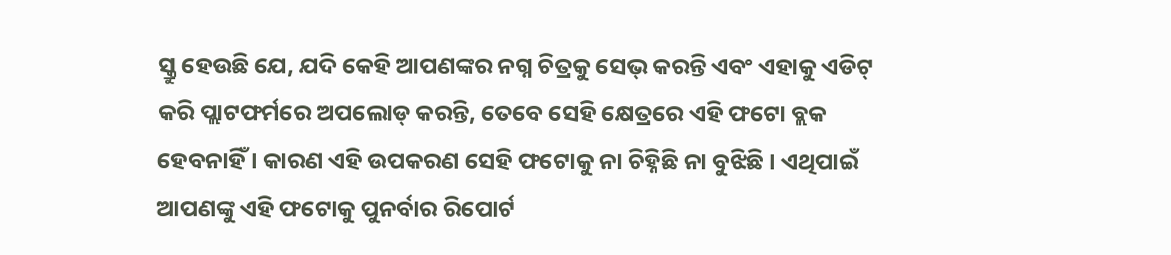ସ୍କ୍ରୁ ହେଉଛି ଯେ, ଯଦି କେହି ଆପଣଙ୍କର ନଗ୍ନ ଚିତ୍ରକୁ ସେଭ୍ କରନ୍ତି ଏବଂ ଏହାକୁ ଏଡିଟ୍ କରି ପ୍ଲାଟଫର୍ମରେ ଅପଲୋଡ୍ କରନ୍ତି, ତେବେ ସେହି କ୍ଷେତ୍ରରେ ଏହି ଫଟୋ ବ୍ଲକ ହେବନାହିଁ । କାରଣ ଏହି ଉପକରଣ ସେହି ଫଟୋକୁ ନା ଚିହ୍ନିଛି ନା ବୁଝିଛି । ଏଥିପାଇଁ ଆପଣଙ୍କୁ ଏହି ଫଟୋକୁ ପୁନର୍ବାର ରିପୋର୍ଟ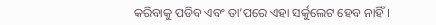କରିବାକୁ ପଡିବ ଏବଂ ତା’ପରେ ଏହା ସର୍କୁଲେଟ ହେବ ନାହିଁ ।